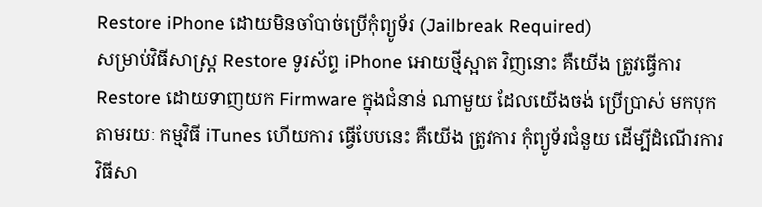Restore iPhone ដោយមិនចាំបាច់ប្រើកុំព្យូទ័រ (Jailbreak Required)
សម្រាប់វិធីសាស្រ្ត Restore ទូរស័ព្ទ iPhone អោយថ្មីស្អាត វិញនោះ គឺយើង ត្រូវធ្វើការ Restore ដោយទាញយក Firmware ក្នុងជំនាន់ ណាមួយ ដែលយើងចង់ ប្រើប្រាស់ មកបុក តាមរយៈ កម្មវិធី iTunes ហើយការ ធ្វើបែបនេះ គឺយើង ត្រូវការ កុំព្យូទ័រជំនួយ ដើម្បីដំណើរការ វិធីសា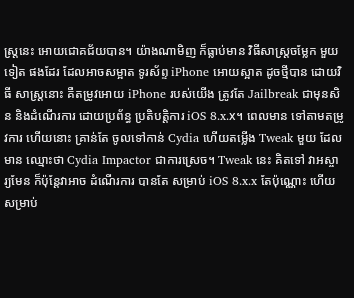ស្រ្តនេះ អោយជោគជ័យបាន។ យ៉ាងណាមិញ ក៏ធ្លាប់មាន វិធីសាស្រ្តចម្លែក មួយទៀត ផងដែរ ដែលអាចសម្អាត ទូរស័ព្ទ iPhone អោយស្អាត ដូចថ្មីបាន ដោយវិធី សាស្រ្តនោះ គឺតម្រូវអោយ iPhone របស់យើង ត្រូវតែ Jailbreak ជាមុនសិន និងដំណើរការ ដោយប្រព័ន្ធ ប្រតិបត្តិការ iOS 8.x.x។ ពេលមាន ទៅតាមតម្រូវការ ហើយនោះ គ្រាន់តែ ចូលទៅកាន់ Cydia ហើយតម្លើង Tweak មួយ ដែលមាន ឈ្មោះថា Cydia Impactor ជាការស្រេច។ Tweak នេះ គិតទៅ វាអស្ចារ្យមែន ក៏ប៉ុន្តែវាអាច ដំណើរការ បានតែ សម្រាប់ iOS 8.x.x តែប៉ុណ្ណោះ ហើយសម្រាប់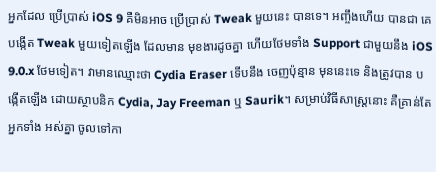អ្នកដែល ប្រើប្រាស់ iOS 9 គឺមិនអាច ប្រើប្រាស់ Tweak មួយនេះ បានទេ។ អញ្ចឹងហើយ បានជា គេបង្កើត Tweak មួយទៀតឡើង ដែលមាន មុខងារដូចគ្នា ហើយថែមទាំង Support ជាមួយនឹង iOS 9.0.x ថែមទៀត។ វាមានឈ្មោះថា Cydia Eraser ទើបនឹង ចេញប៉ុន្មាន មុននេះទេ និងត្រូវបាន បង្កើតឡើង ដោយស្ថាបនិក Cydia, Jay Freeman ឬ Saurik។ សម្រាប់វិធីសាស្រ្តនោះ គឺគ្រាន់តែ អ្នកទាំង អស់គ្នា ចូលទៅកា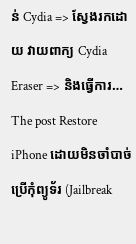ន់ Cydia => ស្វែងរកដោយ វាយពាក្យ Cydia Eraser => និងធ្វើការ…
The post Restore iPhone ដោយមិនចាំបាច់ប្រើកុំព្យូទ័រ (Jailbreak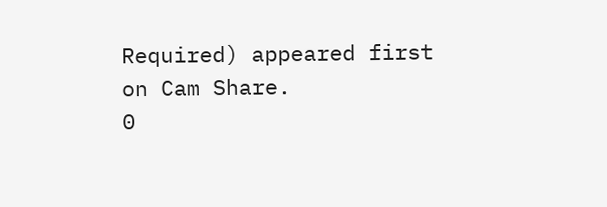Required) appeared first on Cam Share.
0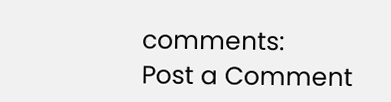comments:
Post a Comment